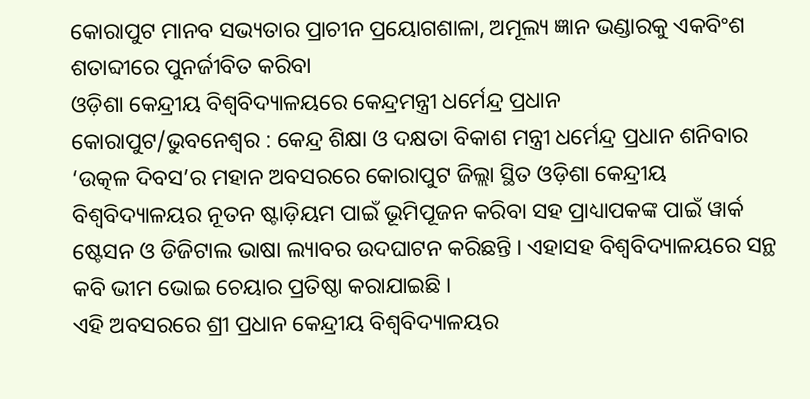କୋରାପୁଟ ମାନବ ସଭ୍ୟତାର ପ୍ରାଚୀନ ପ୍ରୟୋଗଶାଳା, ଅମୂଲ୍ୟ ଜ୍ଞାନ ଭଣ୍ଡାରକୁ ଏକବିଂଶ ଶତାବ୍ଦୀରେ ପୁନର୍ଜୀବିତ କରିବା
ଓଡ଼ିଶା କେନ୍ଦ୍ରୀୟ ବିଶ୍ୱବିଦ୍ୟାଳୟରେ କେନ୍ଦ୍ରମନ୍ତ୍ରୀ ଧର୍ମେନ୍ଦ୍ର ପ୍ରଧାନ
କୋରାପୁଟ/ଭୁବନେଶ୍ୱର : କେନ୍ଦ୍ର ଶିକ୍ଷା ଓ ଦକ୍ଷତା ବିକାଶ ମନ୍ତ୍ରୀ ଧର୍ମେନ୍ଦ୍ର ପ୍ରଧାନ ଶନିବାର ‘ଉତ୍କଳ ଦିବସ’ର ମହାନ ଅବସରରେ କୋରାପୁଟ ଜିଲ୍ଲା ସ୍ଥିତ ଓଡ଼ିଶା କେନ୍ଦ୍ରୀୟ ବିଶ୍ୱବିଦ୍ୟାଳୟର ନୂତନ ଷ୍ଟାଡ଼ିୟମ ପାଇଁ ଭୂମିପୂଜନ କରିବା ସହ ପ୍ରାଧ୍ୟାପକଙ୍କ ପାଇଁ ୱାର୍କ ଷ୍ଟେସନ ଓ ଡିଜିଟାଲ ଭାଷା ଲ୍ୟାବର ଉଦଘାଟନ କରିଛନ୍ତି । ଏହାସହ ବିଶ୍ୱବିଦ୍ୟାଳୟରେ ସନ୍ଥ କବି ଭୀମ ଭୋଇ ଚେୟାର ପ୍ରତିଷ୍ଠା କରାଯାଇଛି ।
ଏହି ଅବସରରେ ଶ୍ରୀ ପ୍ରଧାନ କେନ୍ଦ୍ରୀୟ ବିଶ୍ୱବିଦ୍ୟାଳୟର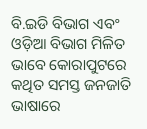ବି.ଇଡି ବିଭାଗ ଏବଂ ଓଡ଼ିଆ ବିଭାଗ ମିଳିତ ଭାବେ କୋରାପୁଟରେ କଥିତ ସମସ୍ତ ଜନଜାତି ଭାଷାରେ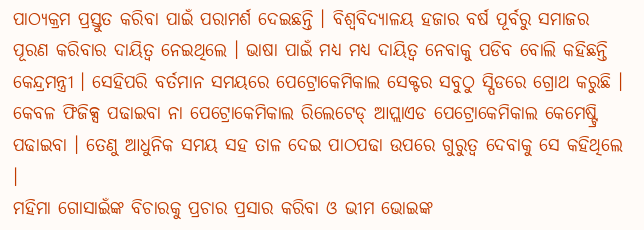ପାଠ୍ୟକ୍ରମ ପ୍ରସ୍ତୁତ କରିବା ପାଇଁ ପରାମର୍ଶ ଦେଇଛନ୍ତି । ବିଶ୍ୱବିଦ୍ୟାଳୟ ହଜାର ବର୍ଷ ପୂର୍ବରୁ ସମାଜର ପୂରଣ କରିବାର ଦାୟିତ୍ୱ ନେଇଥିଲେ । ଭାଷା ପାଇଁ ମଧ୍ୟ ମଧ୍ୟ ଦାୟିତ୍ୱ ନେବାକୁ ପଡିବ ବୋଲି କହିଛନ୍ତି କେନ୍ଦ୍ରମନ୍ତ୍ରୀ । ସେହିପରି ବର୍ତମାନ ସମୟରେ ପେଟ୍ରୋକେମିକାଲ ସେକ୍ଟର ସବୁଠୁ ସ୍ପିଡରେ ଗ୍ରୋଥ କରୁଛି । କେବଳ ଫିଜିକ୍ସ ପଢାଇବା ନା ପେଟ୍ରୋକେମିକାଲ ରିଲେଟେଡ୍ ଆପ୍ଲାଏଡ ପେଟ୍ରୋକେମିକାଲ କେମେଷ୍ଟ୍ରି ପଢାଇବା । ତେଣୁ ଆଧୁନିକ ସମୟ ସହ ତାଳ ଦେଇ ପାଠପଢା ଉପରେ ଗୁରୁତ୍ୱ ଦେବାକୁ ସେ କହିଥିଲେ ।
ମହିମା ଗୋସାଇଁଙ୍କ ବିଚାରକୁ ପ୍ରଚାର ପ୍ରସାର କରିବା ଓ ଭୀମ ଭୋଇଙ୍କ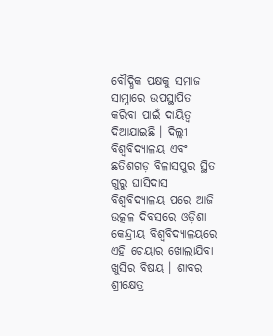ବୌଦ୍ଧିକ ପକ୍ଷକୁ ସମାଜ ସାମ୍ନାରେ ଉପସ୍ଥାପିତ କରିବା ପାଇଁ ଦାୟିତ୍ୱ ଦିଆଯାଇଛି । ଦିଲ୍ଲୀ ବିଶ୍ୱବିଦ୍ୟାଳୟ ଏବଂ ଛତିଶଗଡ଼ ବିଳାସପୁର ସ୍ଥିତ ଗୁରୁ ଘାସିଦାସ ବିଶ୍ୱବିଦ୍ୟାଳୟ ପରେ ଆଜି ଉତ୍କଳ ଦିବସରେ ଓଡ଼ିଶା କେନ୍ଦ୍ରୀୟ ବିଶ୍ୱବିଦ୍ୟାଳୟରେ ଏହି ଚେୟାର ଖୋଲାଯିବା ଖୁସିର ବିଷୟ । ଶାବର ଶ୍ରୀକ୍ଷେତ୍ର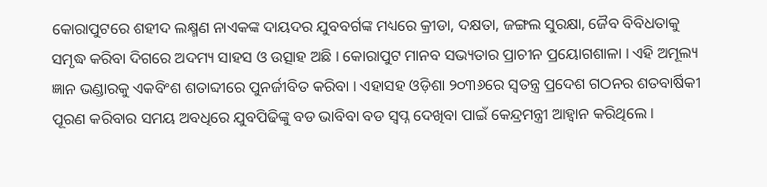କୋରାପୁଟରେ ଶହୀଦ ଲକ୍ଷ୍ମଣ ନାଏକଙ୍କ ଦାୟଦର ଯୁବବର୍ଗଙ୍କ ମଧ୍ୟରେ କ୍ରୀଡା, ଦକ୍ଷତା, ଜଙ୍ଗଲ ସୁରକ୍ଷା, ଜୈବ ବିବିଧତାକୁ ସମୃଦ୍ଧ କରିବା ଦିଗରେ ଅଦମ୍ୟ ସାହସ ଓ ଉତ୍ସାହ ଅଛି । କୋରାପୁଟ ମାନବ ସଭ୍ୟତାର ପ୍ରାଚୀନ ପ୍ରୟୋଗଶାଳା । ଏହି ଅମୂଲ୍ୟ ଜ୍ଞାନ ଭଣ୍ଡାରକୁ ଏକବିଂଶ ଶତାବ୍ଦୀରେ ପୁନର୍ଜୀବିତ କରିବା । ଏହାସହ ଓଡ଼ିଶା ୨୦୩୬ରେ ସ୍ୱତନ୍ତ୍ର ପ୍ରଦେଶ ଗଠନର ଶତବାର୍ଷିକୀ ପୂରଣ କରିବାର ସମୟ ଅବଧିରେ ଯୁବପିଢିଙ୍କୁ ବଡ ଭାବିବା ବଡ ସ୍ୱପ୍ନ ଦେଖିବା ପାଇଁ କେନ୍ଦ୍ରମନ୍ତ୍ରୀ ଆହ୍ୱାନ କରିଥିଲେ ।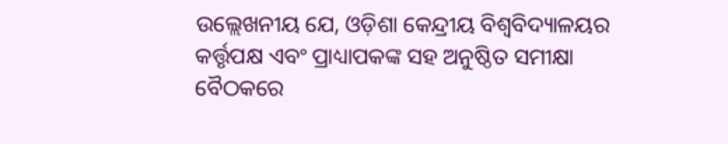ଉଲ୍ଲେଖନୀୟ ଯେ, ଓଡ଼ିଶା କେନ୍ଦ୍ରୀୟ ବିଶ୍ୱବିଦ୍ୟାଳୟର କର୍ତ୍ତୃପକ୍ଷ ଏବଂ ପ୍ରାଧ୍ୟାପକଙ୍କ ସହ ଅନୁଷ୍ଠିତ ସମୀକ୍ଷା ବୈଠକରେ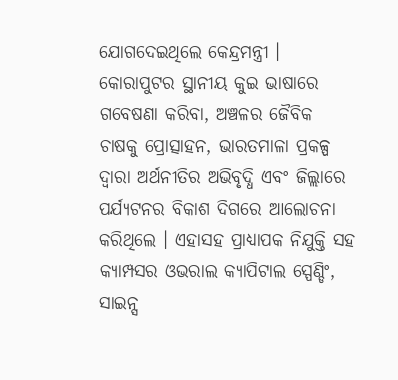ଯୋଗଦେଇଥିଲେ କେନ୍ଦ୍ରମନ୍ତ୍ରୀ । କୋରାପୁଟର ସ୍ଥାନୀୟ କୁଇ ଭାଷାରେ ଗବେଷଣା କରିବା, ଅଞ୍ଚଳର ଜୈବିକ ଚାଷକୁ ପ୍ରୋତ୍ସାହନ, ଭାରତମାଳା ପ୍ରକଳ୍ପ ଦ୍ୱାରା ଅର୍ଥନୀତିର ଅଭିବୃଦ୍ଧି ଏବଂ ଜିଲ୍ଲାରେ ପର୍ଯ୍ୟଟନର ବିକାଶ ଦିଗରେ ଆଲୋଚନା କରିଥିଲେ । ଏହାସହ ପ୍ରାଧ୍ୟାପକ ନିଯୁକ୍ତି ସହ କ୍ୟାମ୍ପସର ଓଭରାଲ କ୍ୟାପିଟାଲ ସ୍ପେଣ୍ଡିଂ, ସାଇନ୍ସ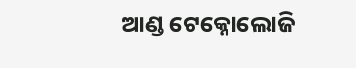ଆଣ୍ଡ ଟେକ୍ନୋଲୋଜି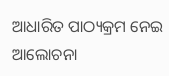ଆଧାରିତ ପାଠ୍ୟକ୍ରମ ନେଇ ଆଲୋଚନା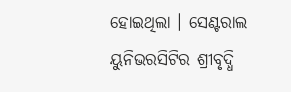ହୋଇଥିଲା । ସେଣ୍ଟରାଲ ୟୁନିଭରସିଟିର ଶ୍ରୀବୃଦ୍ଧି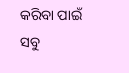କରିବା ପାଇଁ ସବୁ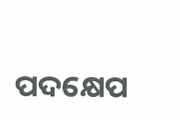ପଦକ୍ଷେପ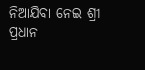ନିଆଯିବା ନେଇ ଶ୍ରୀ ପ୍ରଧାନ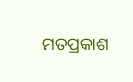ମତପ୍ରକାଶ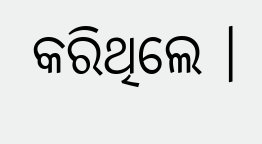କରିଥିଲେ ।